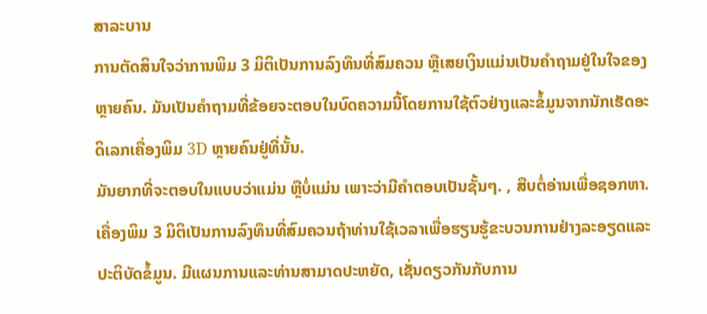ສາລະບານ
ການຕັດສິນໃຈວ່າການພິມ 3 ມິຕິເປັນການລົງທຶນທີ່ສົມຄວນ ຫຼືເສຍເງິນແມ່ນເປັນຄຳຖາມຢູ່ໃນໃຈຂອງຫຼາຍຄົນ. ມັນເປັນຄໍາຖາມທີ່ຂ້ອຍຈະຕອບໃນບົດຄວາມນີ້ໂດຍການໃຊ້ຕົວຢ່າງແລະຂໍ້ມູນຈາກນັກເຮັດອະດິເລກເຄື່ອງພິມ 3D ຫຼາຍຄົນຢູ່ທີ່ນັ້ນ.
ມັນຍາກທີ່ຈະຕອບໃນແບບວ່າແມ່ນ ຫຼືບໍ່ແມ່ນ ເພາະວ່າມີຄໍາຕອບເປັນຊັ້ນໆ. , ສືບຕໍ່ອ່ານເພື່ອຊອກຫາ.
ເຄື່ອງພິມ 3 ມິຕິເປັນການລົງທຶນທີ່ສົມຄວນຖ້າທ່ານໃຊ້ເວລາເພື່ອຮຽນຮູ້ຂະບວນການຢ່າງລະອຽດແລະປະຕິບັດຂໍ້ມູນ. ມີແຜນການແລະທ່ານສາມາດປະຫຍັດ, ເຊັ່ນດຽວກັນກັບການ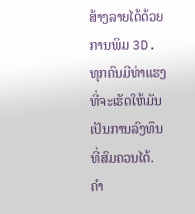ສ້າງລາຍໄດ້ດ້ວຍການພິມ 3D. ທຸກຄົນມີທ່າແຮງທີ່ຈະເຮັດໃຫ້ມັນເປັນການລົງທຶນທີ່ສົມຄວນໄດ້.
ຄຳ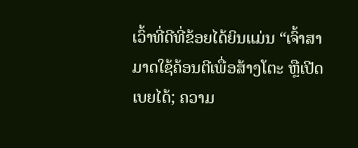ເວົ້າທີ່ດີທີ່ຂ້ອຍໄດ້ຍິນແມ່ນ “ເຈົ້າສາມາດໃຊ້ຄ້ອນຕີເພື່ອສ້າງໂຕະ ຫຼືເປີດເບຍໄດ້; ຄວາມ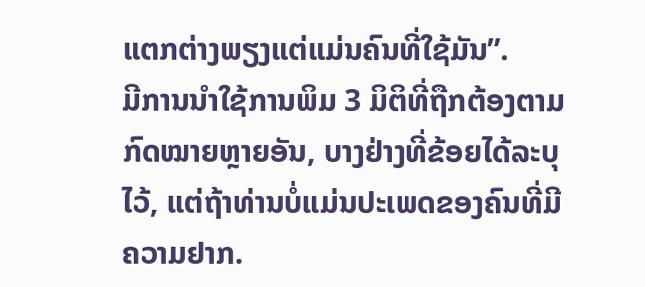ແຕກຕ່າງພຽງແຕ່ແມ່ນຄົນທີ່ໃຊ້ມັນ”.
ມີການນຳໃຊ້ການພິມ 3 ມິຕິທີ່ຖືກຕ້ອງຕາມກົດໝາຍຫຼາຍອັນ, ບາງຢ່າງທີ່ຂ້ອຍໄດ້ລະບຸໄວ້, ແຕ່ຖ້າທ່ານບໍ່ແມ່ນປະເພດຂອງຄົນທີ່ມີຄວາມຢາກ.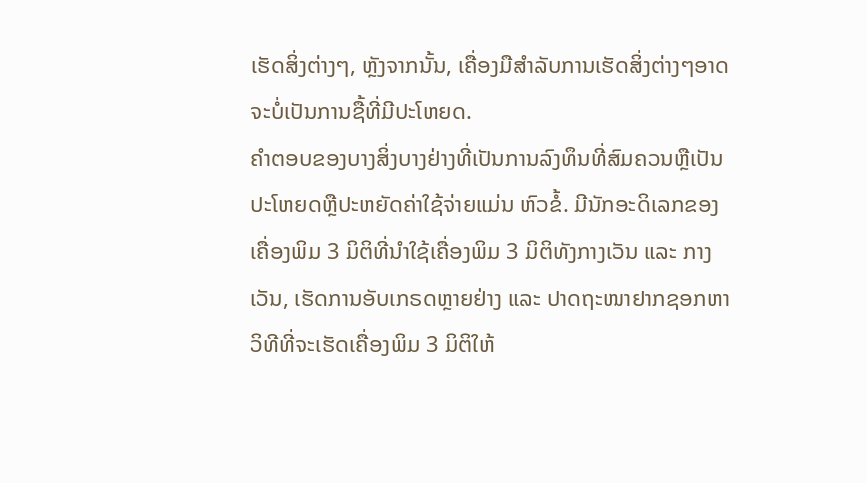ເຮັດສິ່ງຕ່າງໆ, ຫຼັງຈາກນັ້ນ, ເຄື່ອງມືສໍາລັບການເຮັດສິ່ງຕ່າງໆອາດຈະບໍ່ເປັນການຊື້ທີ່ມີປະໂຫຍດ.
ຄໍາຕອບຂອງບາງສິ່ງບາງຢ່າງທີ່ເປັນການລົງທຶນທີ່ສົມຄວນຫຼືເປັນປະໂຫຍດຫຼືປະຫຍັດຄ່າໃຊ້ຈ່າຍແມ່ນ ຫົວຂໍ້. ມີນັກອະດິເລກຂອງເຄື່ອງພິມ 3 ມິຕິທີ່ນຳໃຊ້ເຄື່ອງພິມ 3 ມິຕິທັງກາງເວັນ ແລະ ກາງເວັນ, ເຮັດການອັບເກຣດຫຼາຍຢ່າງ ແລະ ປາດຖະໜາຢາກຊອກຫາວິທີທີ່ຈະເຮັດເຄື່ອງພິມ 3 ມິຕິໃຫ້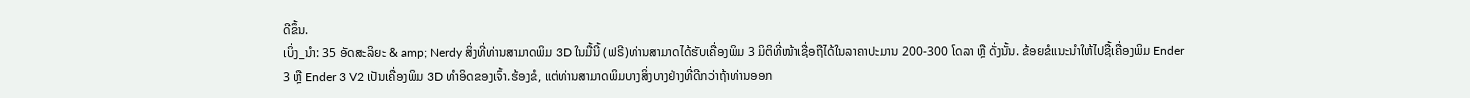ດີຂຶ້ນ.
ເບິ່ງ_ນຳ: 35 ອັດສະລິຍະ & amp; Nerdy ສິ່ງທີ່ທ່ານສາມາດພິມ 3D ໃນມື້ນີ້ (ຟຣີ)ທ່ານສາມາດໄດ້ຮັບເຄື່ອງພິມ 3 ມິຕິທີ່ໜ້າເຊື່ອຖືໄດ້ໃນລາຄາປະມານ 200-300 ໂດລາ ຫຼື ດັ່ງນັ້ນ. ຂ້ອຍຂໍແນະນໍາໃຫ້ໄປຊື້ເຄື່ອງພິມ Ender 3 ຫຼື Ender 3 V2 ເປັນເຄື່ອງພິມ 3D ທໍາອິດຂອງເຈົ້າ.ຮ້ອງຂໍ, ແຕ່ທ່ານສາມາດພິມບາງສິ່ງບາງຢ່າງທີ່ດີກວ່າຖ້າທ່ານອອກ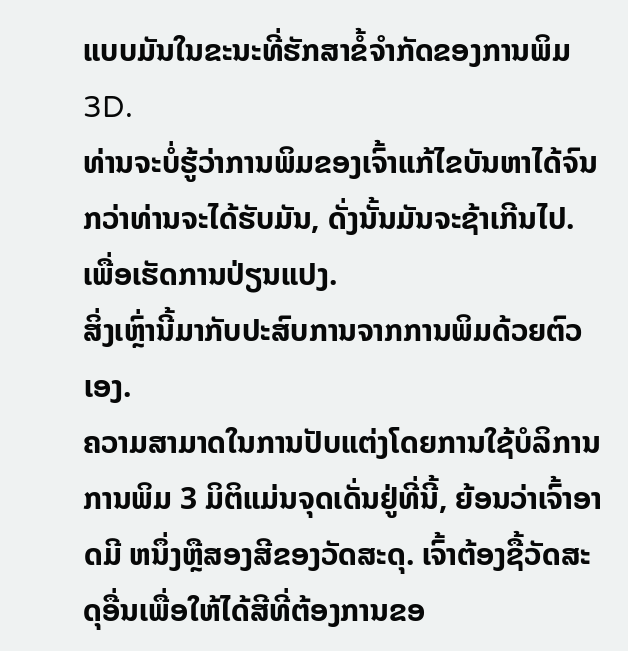ແບບມັນໃນຂະນະທີ່ຮັກສາຂໍ້ຈໍາກັດຂອງການພິມ 3D.
ທ່ານຈະບໍ່ຮູ້ວ່າການພິມຂອງເຈົ້າແກ້ໄຂບັນຫາໄດ້ຈົນກວ່າທ່ານຈະໄດ້ຮັບມັນ, ດັ່ງນັ້ນມັນຈະຊ້າເກີນໄປ. ເພື່ອເຮັດການປ່ຽນແປງ.
ສິ່ງເຫຼົ່ານີ້ມາກັບປະສົບການຈາກການພິມດ້ວຍຕົວເອງ.
ຄວາມສາມາດໃນການປັບແຕ່ງໂດຍການໃຊ້ບໍລິການການພິມ 3 ມິຕິແມ່ນຈຸດເດັ່ນຢູ່ທີ່ນີ້, ຍ້ອນວ່າເຈົ້າອາດມີ ຫນຶ່ງຫຼືສອງສີຂອງວັດສະດຸ. ເຈົ້າຕ້ອງຊື້ວັດສະດຸອື່ນເພື່ອໃຫ້ໄດ້ສີທີ່ຕ້ອງການຂອ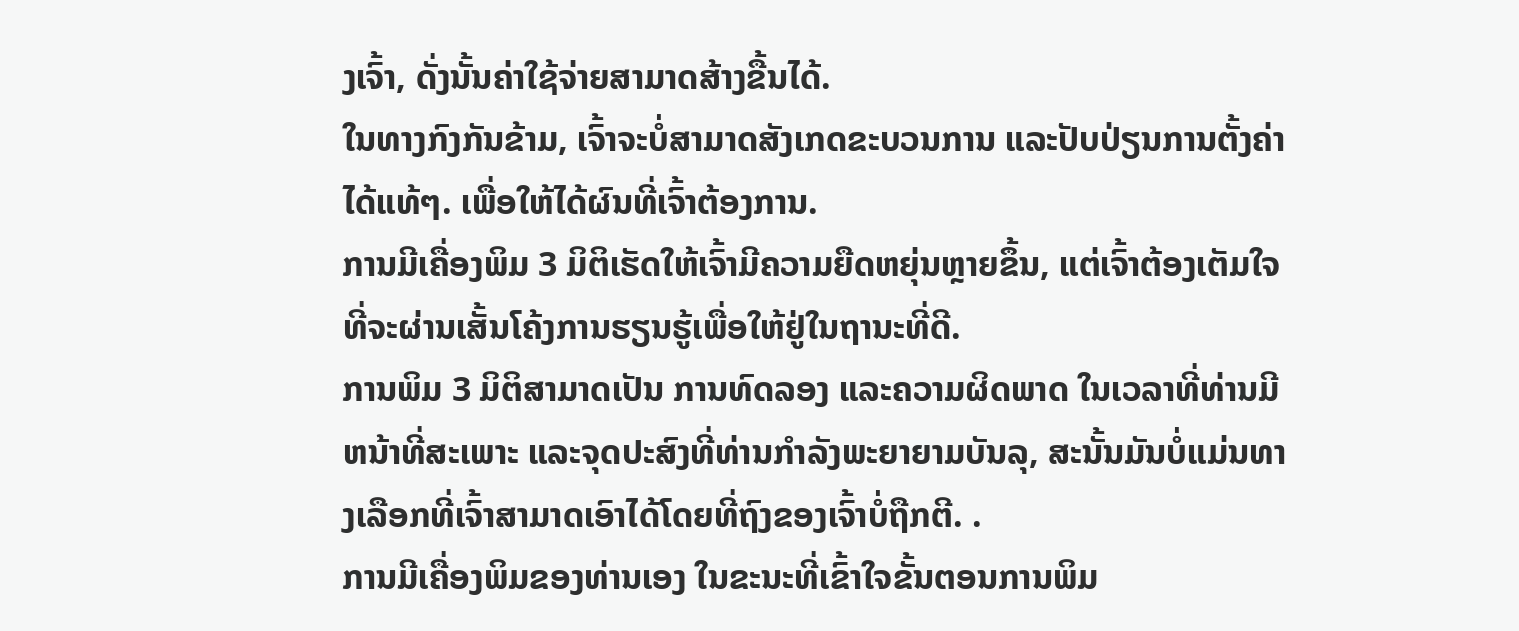ງເຈົ້າ, ດັ່ງນັ້ນຄ່າໃຊ້ຈ່າຍສາມາດສ້າງຂື້ນໄດ້.
ໃນທາງກົງກັນຂ້າມ, ເຈົ້າຈະບໍ່ສາມາດສັງເກດຂະບວນການ ແລະປັບປ່ຽນການຕັ້ງຄ່າໄດ້ແທ້ໆ. ເພື່ອໃຫ້ໄດ້ຜົນທີ່ເຈົ້າຕ້ອງການ.
ການມີເຄື່ອງພິມ 3 ມິຕິເຮັດໃຫ້ເຈົ້າມີຄວາມຍືດຫຍຸ່ນຫຼາຍຂຶ້ນ, ແຕ່ເຈົ້າຕ້ອງເຕັມໃຈທີ່ຈະຜ່ານເສັ້ນໂຄ້ງການຮຽນຮູ້ເພື່ອໃຫ້ຢູ່ໃນຖານະທີ່ດີ.
ການພິມ 3 ມິຕິສາມາດເປັນ ການທົດລອງ ແລະຄວາມຜິດພາດ ໃນເວລາທີ່ທ່ານມີຫນ້າທີ່ສະເພາະ ແລະຈຸດປະສົງທີ່ທ່ານກໍາລັງພະຍາຍາມບັນລຸ, ສະນັ້ນມັນບໍ່ແມ່ນທາງເລືອກທີ່ເຈົ້າສາມາດເອົາໄດ້ໂດຍທີ່ຖົງຂອງເຈົ້າບໍ່ຖືກຕີ. .
ການມີເຄື່ອງພິມຂອງທ່ານເອງ ໃນຂະນະທີ່ເຂົ້າໃຈຂັ້ນຕອນການພິມ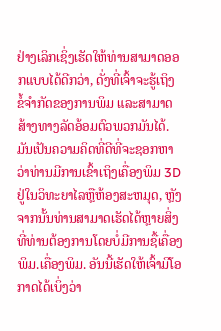ຢ່າງເລິກເຊິ່ງເຮັດໃຫ້ທ່ານສາມາດອອກແບບໄດ້ດີກວ່າ, ດັ່ງທີ່ເຈົ້າຈະຮູ້ເຖິງ ຂໍ້ຈຳກັດຂອງການພິມ ແລະສາມາດສ້າງທາງລັດອ້ອມຕົວພວກມັນໄດ້.
ມັນເປັນຄວາມຄິດທີ່ດີທີ່ຈະຊອກຫາວ່າທ່ານມີການເຂົ້າເຖິງເຄື່ອງພິມ 3D ຢູ່ໃນວິທະຍາໄລຫຼືຫ້ອງສະຫມຸດ, ຫຼັງຈາກນັ້ນທ່ານສາມາດເຮັດໄດ້ຫຼາຍສິ່ງທີ່ທ່ານຕ້ອງການໂດຍບໍ່ມີການຊື້ເຄື່ອງພິມ.ເຄື່ອງພິມ. ອັນນີ້ເຮັດໃຫ້ເຈົ້າມີໂອກາດໄດ້ເບິ່ງວ່າ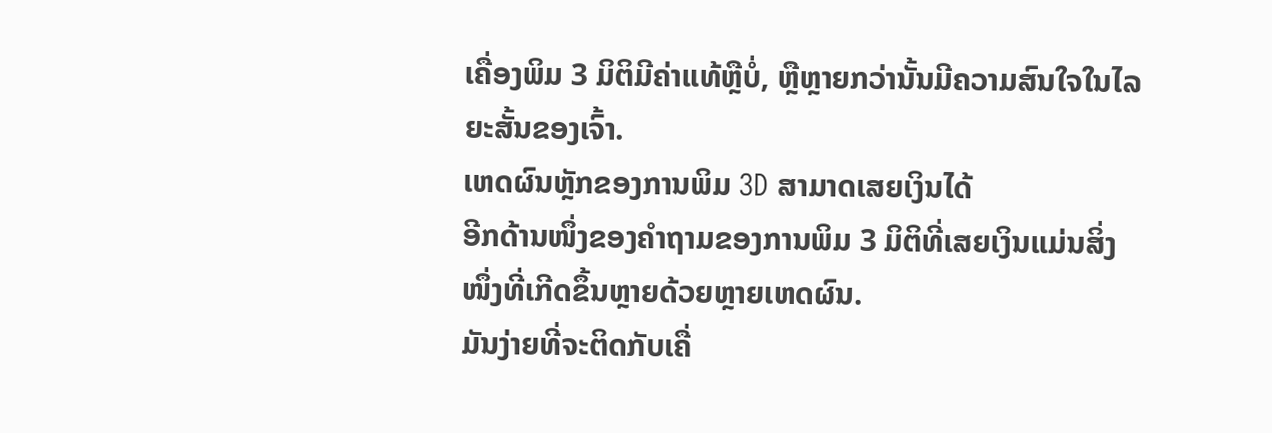ເຄື່ອງພິມ 3 ມິຕິມີຄ່າແທ້ຫຼືບໍ່, ຫຼືຫຼາຍກວ່ານັ້ນມີຄວາມສົນໃຈໃນໄລຍະສັ້ນຂອງເຈົ້າ.
ເຫດຜົນຫຼັກຂອງການພິມ 3D ສາມາດເສຍເງິນໄດ້
ອີກດ້ານໜຶ່ງຂອງຄຳຖາມຂອງການພິມ 3 ມິຕິທີ່ເສຍເງິນແມ່ນສິ່ງໜຶ່ງທີ່ເກີດຂຶ້ນຫຼາຍດ້ວຍຫຼາຍເຫດຜົນ.
ມັນງ່າຍທີ່ຈະຕິດກັບເຄື່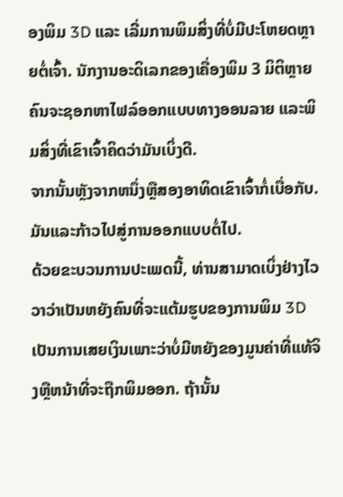ອງພິມ 3D ແລະ ເລີ່ມການພິມສິ່ງທີ່ບໍ່ມີປະໂຫຍດຫຼາຍຕໍ່ເຈົ້າ. ນັກງານອະດິເລກຂອງເຄື່ອງພິມ 3 ມິຕິຫຼາຍຄົນຈະຊອກຫາໄຟລ໌ອອກແບບທາງອອນລາຍ ແລະພິມສິ່ງທີ່ເຂົາເຈົ້າຄິດວ່າມັນເບິ່ງດີ.
ຈາກນັ້ນຫຼັງຈາກຫນຶ່ງຫຼືສອງອາທິດເຂົາເຈົ້າກໍ່ເບື່ອກັບ. ມັນແລະກ້າວໄປສູ່ການອອກແບບຕໍ່ໄປ.
ດ້ວຍຂະບວນການປະເພດນີ້, ທ່ານສາມາດເບິ່ງຢ່າງໄວວາວ່າເປັນຫຍັງຄົນທີ່ຈະແຕ້ມຮູບຂອງການພິມ 3D ເປັນການເສຍເງິນເພາະວ່າບໍ່ມີຫຍັງຂອງມູນຄ່າທີ່ແທ້ຈິງຫຼືຫນ້າທີ່ຈະຖືກພິມອອກ. ຖ້ານັ້ນ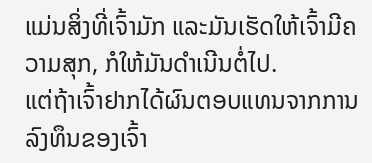ແມ່ນສິ່ງທີ່ເຈົ້າມັກ ແລະມັນເຮັດໃຫ້ເຈົ້າມີຄວາມສຸກ, ກໍໃຫ້ມັນດຳເນີນຕໍ່ໄປ.
ແຕ່ຖ້າເຈົ້າຢາກໄດ້ຜົນຕອບແທນຈາກການລົງທຶນຂອງເຈົ້າ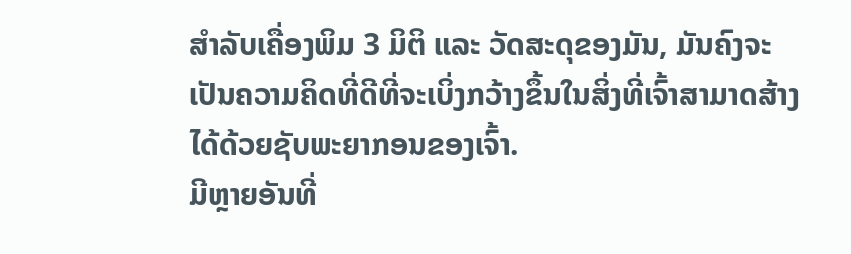ສຳລັບເຄື່ອງພິມ 3 ມິຕິ ແລະ ວັດສະດຸຂອງມັນ, ມັນຄົງຈະ ເປັນຄວາມຄິດທີ່ດີທີ່ຈະເບິ່ງກວ້າງຂຶ້ນໃນສິ່ງທີ່ເຈົ້າສາມາດສ້າງໄດ້ດ້ວຍຊັບພະຍາກອນຂອງເຈົ້າ.
ມີຫຼາຍອັນທີ່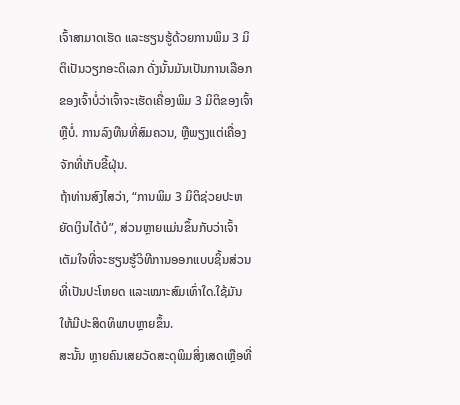ເຈົ້າສາມາດເຮັດ ແລະຮຽນຮູ້ດ້ວຍການພິມ 3 ມິຕິເປັນວຽກອະດິເລກ ດັ່ງນັ້ນມັນເປັນການເລືອກຂອງເຈົ້າບໍ່ວ່າເຈົ້າຈະເຮັດເຄື່ອງພິມ 3 ມິຕິຂອງເຈົ້າຫຼືບໍ່. ການລົງທືນທີ່ສົມຄວນ, ຫຼືພຽງແຕ່ເຄື່ອງຈັກທີ່ເກັບຂີ້ຝຸ່ນ.
ຖ້າທ່ານສົງໄສວ່າ, “ການພິມ 3 ມິຕິຊ່ວຍປະຫຍັດເງິນໄດ້ບໍ”, ສ່ວນຫຼາຍແມ່ນຂຶ້ນກັບວ່າເຈົ້າເຕັມໃຈທີ່ຈະຮຽນຮູ້ວິທີການອອກແບບຊິ້ນສ່ວນທີ່ເປັນປະໂຫຍດ ແລະເໝາະສົມເທົ່າໃດ.ໃຊ້ມັນໃຫ້ມີປະສິດທິພາບຫຼາຍຂຶ້ນ.
ສະນັ້ນ ຫຼາຍຄົນເສຍວັດສະດຸພິມສິ່ງເສດເຫຼືອທີ່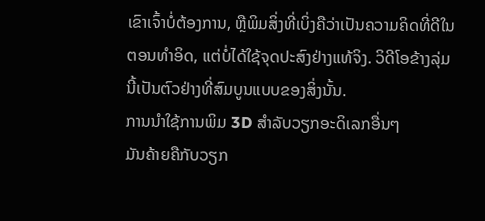ເຂົາເຈົ້າບໍ່ຕ້ອງການ, ຫຼືພິມສິ່ງທີ່ເບິ່ງຄືວ່າເປັນຄວາມຄິດທີ່ດີໃນຕອນທໍາອິດ, ແຕ່ບໍ່ໄດ້ໃຊ້ຈຸດປະສົງຢ່າງແທ້ຈິງ. ວິດີໂອຂ້າງລຸ່ມນີ້ເປັນຕົວຢ່າງທີ່ສົມບູນແບບຂອງສິ່ງນັ້ນ.
ການນໍາໃຊ້ການພິມ 3D ສໍາລັບວຽກອະດິເລກອື່ນໆ
ມັນຄ້າຍຄືກັບວຽກ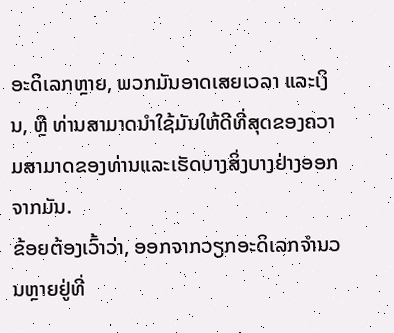ອະດິເລກຫຼາຍ, ພວກມັນອາດເສຍເວລາ ແລະເງິນ, ຫຼື ທ່ານສາມາດນໍາໃຊ້ມັນໃຫ້ດີທີ່ສຸດຂອງຄວາມສາມາດຂອງທ່ານແລະເຮັດບາງສິ່ງບາງຢ່າງອອກຈາກມັນ.
ຂ້ອຍຕ້ອງເວົ້າວ່າ, ອອກຈາກວຽກອະດິເລກຈໍານວນຫຼາຍຢູ່ທີ່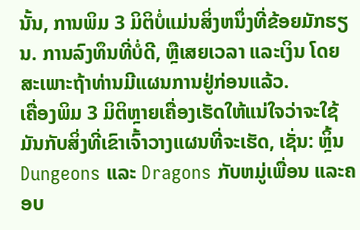ນັ້ນ, ການພິມ 3 ມິຕິບໍ່ແມ່ນສິ່ງຫນຶ່ງທີ່ຂ້ອຍມັກຮຽນ. ການລົງທຶນທີ່ບໍ່ດີ, ຫຼືເສຍເວລາ ແລະເງິນ ໂດຍສະເພາະຖ້າທ່ານມີແຜນການຢູ່ກ່ອນແລ້ວ.
ເຄື່ອງພິມ 3 ມິຕິຫຼາຍເຄື່ອງເຮັດໃຫ້ແນ່ໃຈວ່າຈະໃຊ້ມັນກັບສິ່ງທີ່ເຂົາເຈົ້າວາງແຜນທີ່ຈະເຮັດ, ເຊັ່ນ: ຫຼິ້ນ Dungeons ແລະ Dragons ກັບຫມູ່ເພື່ອນ ແລະຄອບ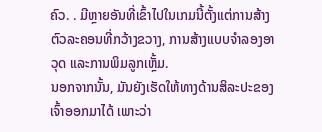ຄົວ. . ມີຫຼາຍອັນທີ່ເຂົ້າໄປໃນເກມນີ້ຕັ້ງແຕ່ການສ້າງຕົວລະຄອນທີ່ກວ້າງຂວາງ, ການສ້າງແບບຈໍາລອງອາວຸດ ແລະການພິມລູກເຫຼັ້ມ.
ນອກຈາກນັ້ນ, ມັນຍັງເຮັດໃຫ້ທາງດ້ານສິລະປະຂອງເຈົ້າອອກມາໄດ້ ເພາະວ່າ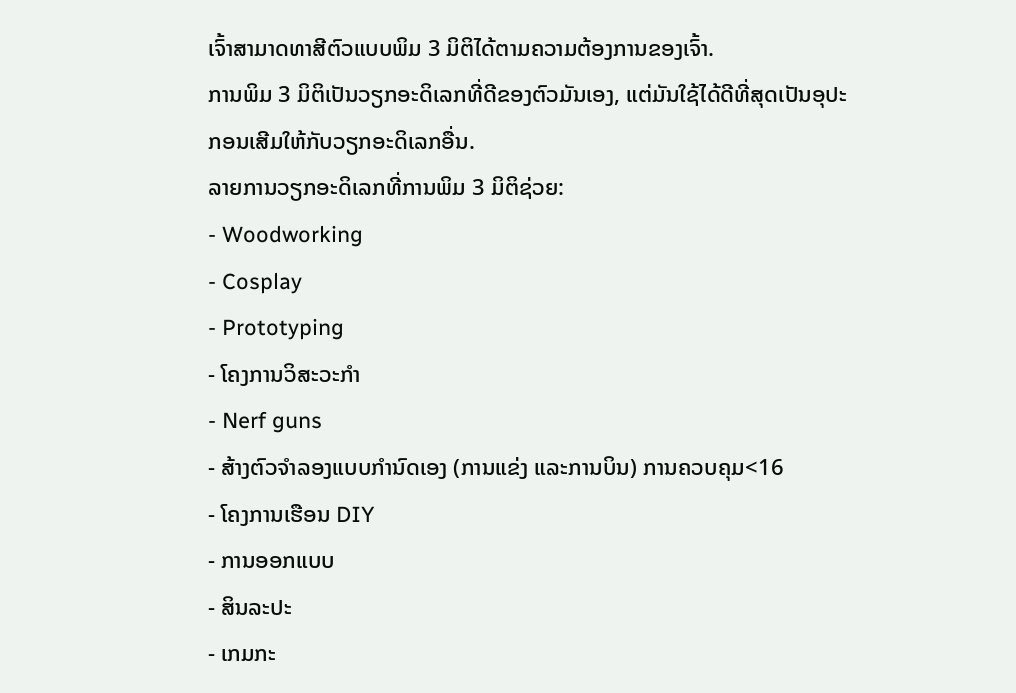ເຈົ້າສາມາດທາສີຕົວແບບພິມ 3 ມິຕິໄດ້ຕາມຄວາມຕ້ອງການຂອງເຈົ້າ.
ການພິມ 3 ມິຕິເປັນວຽກອະດິເລກທີ່ດີຂອງຕົວມັນເອງ, ແຕ່ມັນໃຊ້ໄດ້ດີທີ່ສຸດເປັນອຸປະກອນເສີມໃຫ້ກັບວຽກອະດິເລກອື່ນ.
ລາຍການວຽກອະດິເລກທີ່ການພິມ 3 ມິຕິຊ່ວຍ:
- Woodworking
- Cosplay
- Prototyping
- ໂຄງການວິສະວະກຳ
- Nerf guns
- ສ້າງຕົວຈຳລອງແບບກຳນົດເອງ (ການແຂ່ງ ແລະການບິນ) ການຄວບຄຸມ<16
- ໂຄງການເຮືອນ DIY
- ການອອກແບບ
- ສິນລະປະ
- ເກມກະ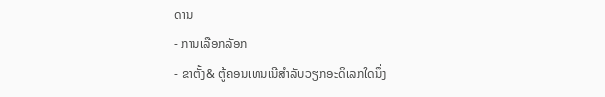ດານ
- ການເລືອກລັອກ
- ຂາຕັ້ງ& ຕູ້ຄອນເທນເນີສຳລັບວຽກອະດິເລກໃດນຶ່ງ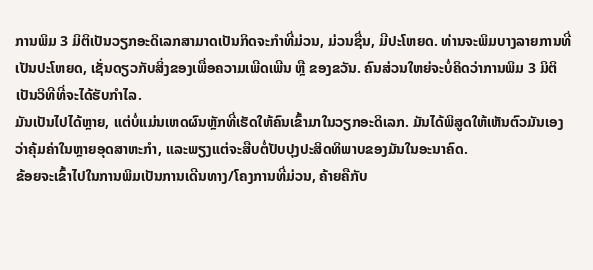ການພິມ 3 ມິຕິເປັນວຽກອະດິເລກສາມາດເປັນກິດຈະກຳທີ່ມ່ວນ, ມ່ວນຊື່ນ, ມີປະໂຫຍດ. ທ່ານຈະພິມບາງລາຍການທີ່ເປັນປະໂຫຍດ, ເຊັ່ນດຽວກັບສິ່ງຂອງເພື່ອຄວາມເພີດເພີນ ຫຼື ຂອງຂວັນ. ຄົນສ່ວນໃຫຍ່ຈະບໍ່ຄິດວ່າການພິມ 3 ມິຕິເປັນວິທີທີ່ຈະໄດ້ຮັບກໍາໄລ.
ມັນເປັນໄປໄດ້ຫຼາຍ, ແຕ່ບໍ່ແມ່ນເຫດຜົນຫຼັກທີ່ເຮັດໃຫ້ຄົນເຂົ້າມາໃນວຽກອະດິເລກ. ມັນໄດ້ພິສູດໃຫ້ເຫັນຕົວມັນເອງວ່າຄຸ້ມຄ່າໃນຫຼາຍອຸດສາຫະກໍາ, ແລະພຽງແຕ່ຈະສືບຕໍ່ປັບປຸງປະສິດທິພາບຂອງມັນໃນອະນາຄົດ.
ຂ້ອຍຈະເຂົ້າໄປໃນການພິມເປັນການເດີນທາງ/ໂຄງການທີ່ມ່ວນ, ຄ້າຍຄືກັບ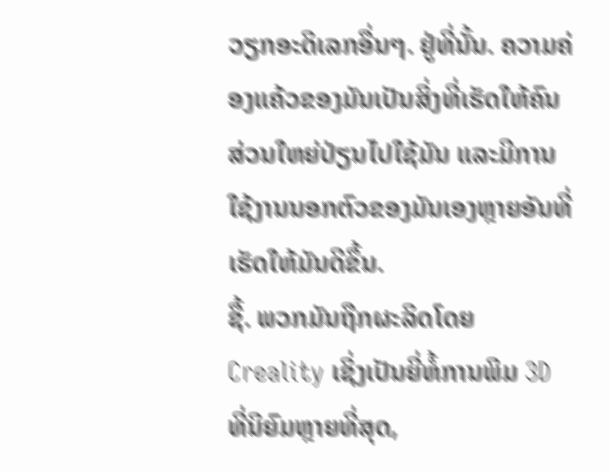ວຽກອະດິເລກອື່ນໆ. ຢູ່ທີ່ນັ້ນ. ຄວາມຄ່ອງແຄ້ວຂອງມັນເປັນສິ່ງທີ່ເຮັດໃຫ້ຄົນສ່ວນໃຫຍ່ປ່ຽນໄປໃຊ້ມັນ ແລະມີການໃຊ້ງານນອກຕົວຂອງມັນເອງຫຼາຍອັນທີ່ເຮັດໃຫ້ມັນດີຂຶ້ນ.
ຊື້. ພວກມັນຖືກຜະລິດໂດຍ Creality ເຊິ່ງເປັນຍີ່ຫໍ້ການພິມ 3D ທີ່ນິຍົມຫຼາຍທີ່ສຸດ,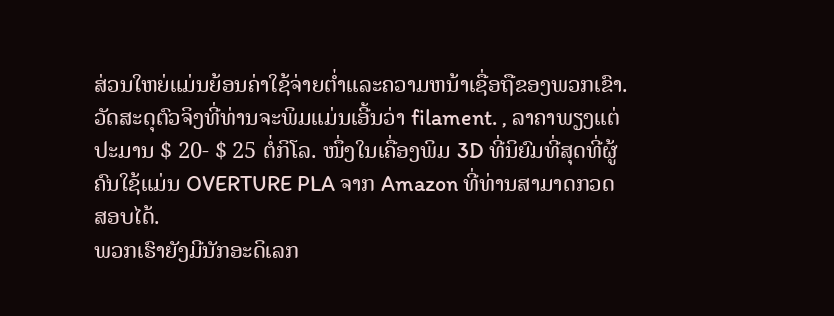ສ່ວນໃຫຍ່ແມ່ນຍ້ອນຄ່າໃຊ້ຈ່າຍຕ່ຳແລະຄວາມຫນ້າເຊື່ອຖືຂອງພວກເຂົາ.
ວັດສະດຸຕົວຈິງທີ່ທ່ານຈະພິມແມ່ນເອີ້ນວ່າ filament. , ລາຄາພຽງແຕ່ປະມານ $ 20- $ 25 ຕໍ່ກິໂລ. ໜຶ່ງໃນເຄື່ອງພິມ 3D ທີ່ນິຍົມທີ່ສຸດທີ່ຜູ້ຄົນໃຊ້ແມ່ນ OVERTURE PLA ຈາກ Amazon ທີ່ທ່ານສາມາດກວດສອບໄດ້.
ພວກເຮົາຍັງມີນັກອະດິເລກ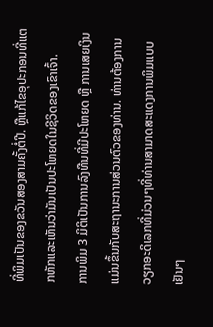ທີ່ພິມເປັນຂອງຂວັນສອງສາມຄັ້ງຕໍ່ປີ. ຫຼືແກ້ໄຂອຸປະກອນທີ່ແຕກຫັກແລະເຫັນວ່າມັນເປັນປະໂຫຍດໃນຊີວິດຂອງເຂົາເຈົ້າ.
ການພິມ 3 ມິຕິເປັນການລົງທືນທີ່ມີປະໂຫຍດ ຫຼື ການເສຍເງິນແມ່ນຂຶ້ນກັບສະຖານະການສ່ວນຕົວຂອງທ່ານ. ທ່ານຕ້ອງການວຽກອະດິເລກທີ່ມ່ວນໆທີ່ທ່ານສາມາດສະແດງການພິມແບບເຢັນໆ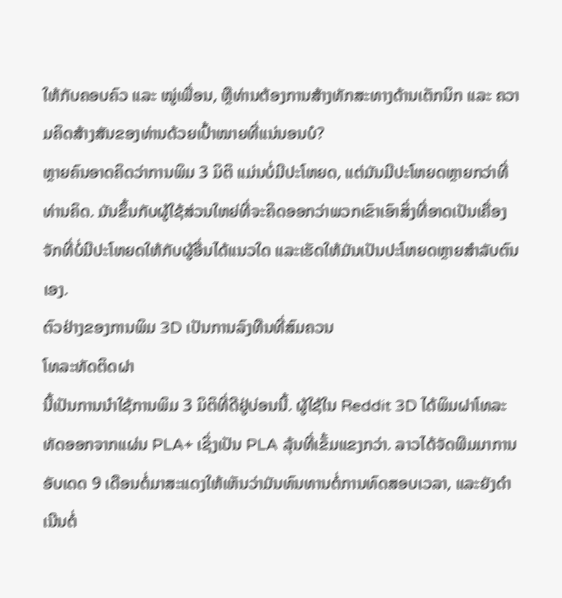ໃຫ້ກັບຄອບຄົວ ແລະ ໝູ່ເພື່ອນ, ຫຼືທ່ານຕ້ອງການສ້າງທັກສະທາງດ້ານເຕັກນິກ ແລະ ຄວາມຄິດສ້າງສັນຂອງທ່ານດ້ວຍເປົ້າໝາຍທີ່ແນ່ນອນບໍ?
ຫຼາຍຄົນອາດຄິດວ່າການພິມ 3 ມິຕິ ແມ່ນບໍ່ມີປະໂຫຍດ, ແຕ່ມັນມີປະໂຫຍດຫຼາຍກວ່າທີ່ທ່ານຄິດ. ມັນຂຶ້ນກັບຜູ້ໃຊ້ສ່ວນໃຫຍ່ທີ່ຈະຄິດອອກວ່າພວກເຂົາເອົາສິ່ງທີ່ອາດເປັນເຄື່ອງຈັກທີ່ບໍ່ມີປະໂຫຍດໃຫ້ກັບຜູ້ອື່ນໄດ້ແນວໃດ ແລະເຮັດໃຫ້ມັນເປັນປະໂຫຍດຫຼາຍສໍາລັບຕົນເອງ.
ຕົວຢ່າງຂອງການພິມ 3D ເປັນການລົງທືນທີ່ສົມຄວນ
ໂທລະທັດຕິດຝາ
ນີ້ເປັນການນຳໃຊ້ການພິມ 3 ມິຕິທີ່ດີຢູ່ບ່ອນນີ້. ຜູ້ໃຊ້ໃນ Reddit 3D ໄດ້ພິມຝາໂທລະທັດອອກຈາກແຜ່ນ PLA+ ເຊິ່ງເປັນ PLA ລຸ້ນທີ່ເຂັ້ມແຂງກວ່າ. ລາວໄດ້ຈັດພີມມາການອັບເດດ 9 ເດືອນຕໍ່ມາສະແດງໃຫ້ເຫັນວ່າມັນທົນທານຕໍ່ການທົດສອບເວລາ, ແລະຍັງດໍາເນີນຕໍ່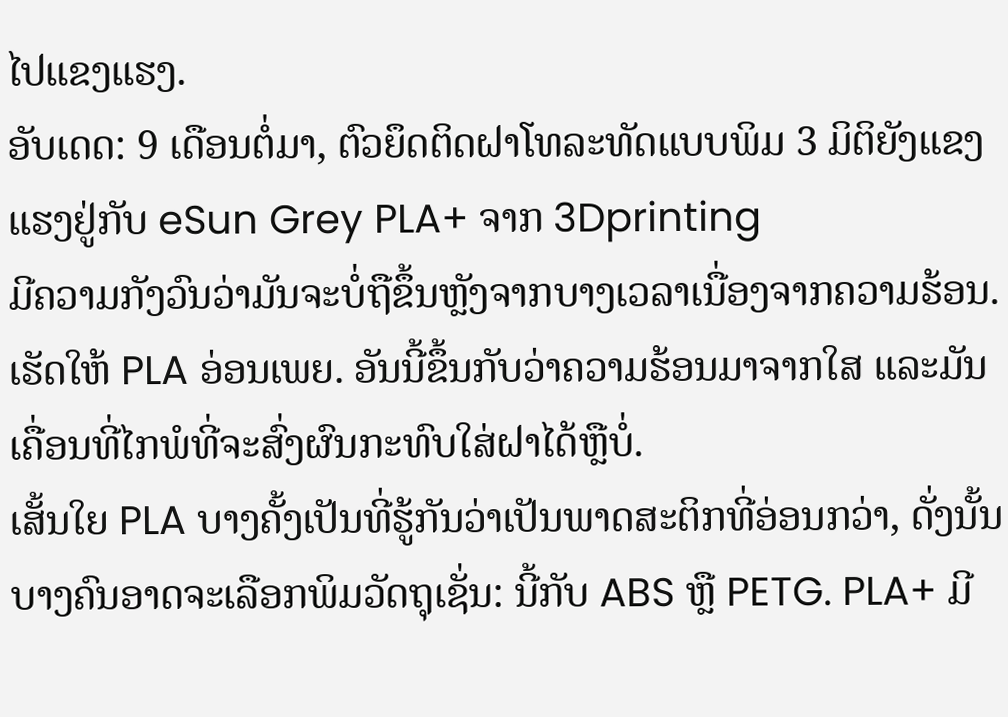ໄປແຂງແຮງ.
ອັບເດດ: 9 ເດືອນຕໍ່ມາ, ຕົວຍຶດຕິດຝາໂທລະທັດແບບພິມ 3 ມິຕິຍັງແຂງແຮງຢູ່ກັບ eSun Grey PLA+ ຈາກ 3Dprinting
ມີຄວາມກັງວົນວ່າມັນຈະບໍ່ຖືຂຶ້ນຫຼັງຈາກບາງເວລາເນື່ອງຈາກຄວາມຮ້ອນ. ເຮັດໃຫ້ PLA ອ່ອນເພຍ. ອັນນີ້ຂຶ້ນກັບວ່າຄວາມຮ້ອນມາຈາກໃສ ແລະມັນເຄື່ອນທີ່ໄກພໍທີ່ຈະສົ່ງຜົນກະທົບໃສ່ຝາໄດ້ຫຼືບໍ່.
ເສັ້ນໃຍ PLA ບາງຄັ້ງເປັນທີ່ຮູ້ກັນວ່າເປັນພາດສະຕິກທີ່ອ່ອນກວ່າ, ດັ່ງນັ້ນບາງຄົນອາດຈະເລືອກພິມວັດຖຸເຊັ່ນ: ນີ້ກັບ ABS ຫຼື PETG. PLA+ ມີ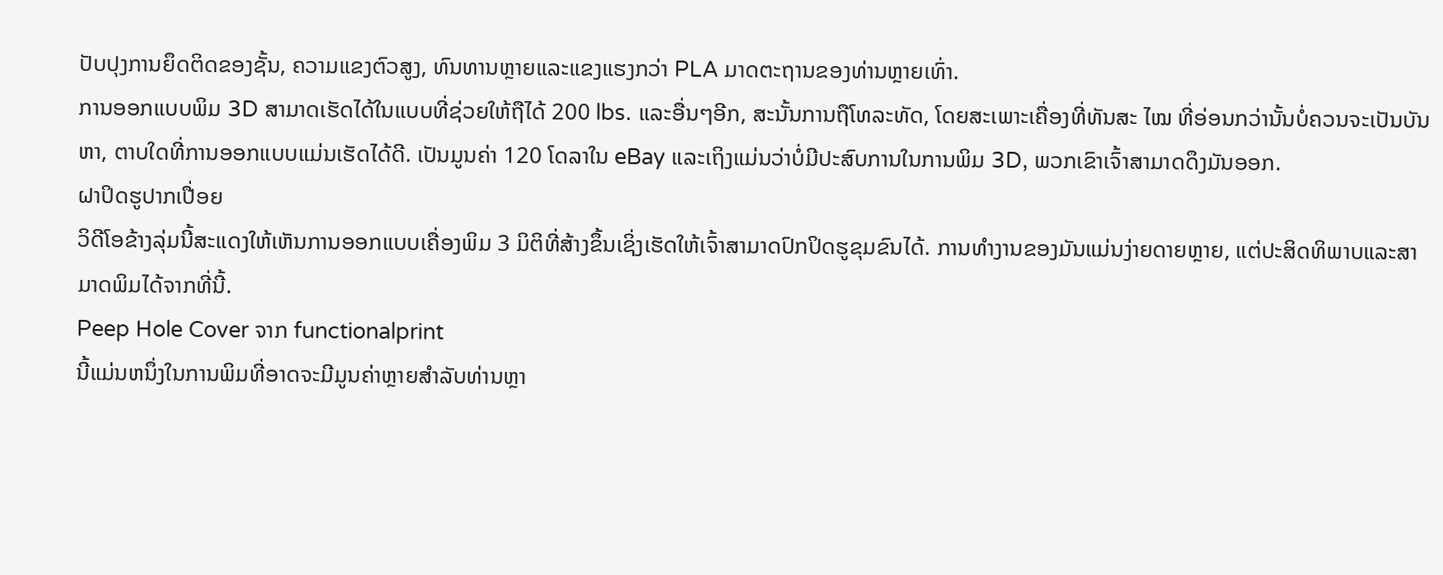ປັບປຸງການຍຶດຕິດຂອງຊັ້ນ, ຄວາມແຂງຕົວສູງ, ທົນທານຫຼາຍແລະແຂງແຮງກວ່າ PLA ມາດຕະຖານຂອງທ່ານຫຼາຍເທົ່າ.
ການອອກແບບພິມ 3D ສາມາດເຮັດໄດ້ໃນແບບທີ່ຊ່ວຍໃຫ້ຖືໄດ້ 200 lbs. ແລະອື່ນໆອີກ, ສະນັ້ນການຖືໂທລະທັດ, ໂດຍສະເພາະເຄື່ອງທີ່ທັນສະ ໄໝ ທີ່ອ່ອນກວ່ານັ້ນບໍ່ຄວນຈະເປັນບັນຫາ, ຕາບໃດທີ່ການອອກແບບແມ່ນເຮັດໄດ້ດີ. ເປັນມູນຄ່າ 120 ໂດລາໃນ eBay ແລະເຖິງແມ່ນວ່າບໍ່ມີປະສົບການໃນການພິມ 3D, ພວກເຂົາເຈົ້າສາມາດດຶງມັນອອກ.
ຝາປິດຮູປາກເປື່ອຍ
ວິດີໂອຂ້າງລຸ່ມນີ້ສະແດງໃຫ້ເຫັນການອອກແບບເຄື່ອງພິມ 3 ມິຕິທີ່ສ້າງຂຶ້ນເຊິ່ງເຮັດໃຫ້ເຈົ້າສາມາດປົກປິດຮູຂຸມຂົນໄດ້. ການທໍາງານຂອງມັນແມ່ນງ່າຍດາຍຫຼາຍ, ແຕ່ປະສິດທິພາບແລະສາມາດພິມໄດ້ຈາກທີ່ນີ້.
Peep Hole Cover ຈາກ functionalprint
ນີ້ແມ່ນຫນຶ່ງໃນການພິມທີ່ອາດຈະມີມູນຄ່າຫຼາຍສໍາລັບທ່ານຫຼາ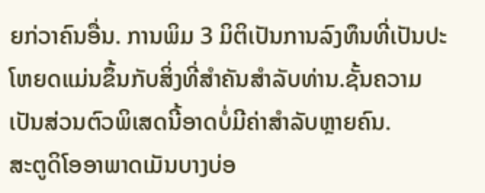ຍກ່ວາຄົນອື່ນ. ການພິມ 3 ມິຕິເປັນການລົງທຶນທີ່ເປັນປະໂຫຍດແມ່ນຂຶ້ນກັບສິ່ງທີ່ສໍາຄັນສໍາລັບທ່ານ.ຊັ້ນຄວາມເປັນສ່ວນຕົວພິເສດນີ້ອາດບໍ່ມີຄ່າສຳລັບຫຼາຍຄົນ.
ສະຕູດິໂອອາພາດເມັນບາງບ່ອ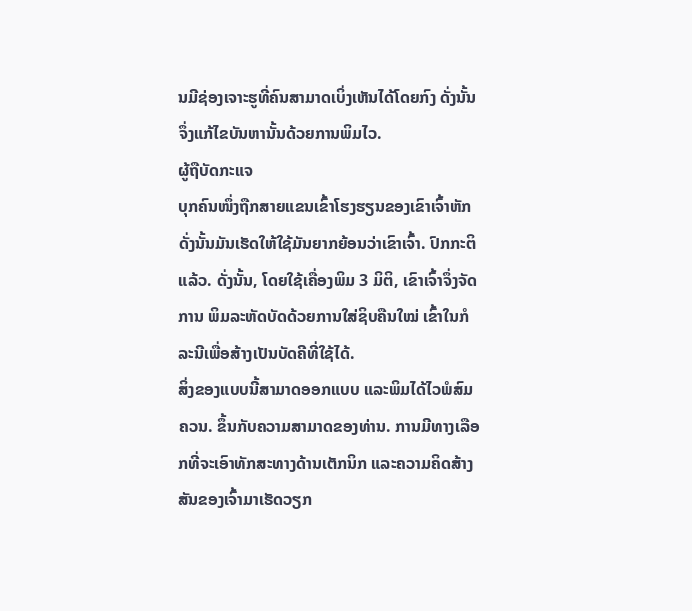ນມີຊ່ອງເຈາະຮູທີ່ຄົນສາມາດເບິ່ງເຫັນໄດ້ໂດຍກົງ ດັ່ງນັ້ນຈຶ່ງແກ້ໄຂບັນຫານັ້ນດ້ວຍການພິມໄວ.
ຜູ້ຖືບັດກະແຈ
ບຸກຄົນໜຶ່ງຖືກສາຍແຂນເຂົ້າໂຮງຮຽນຂອງເຂົາເຈົ້າຫັກ ດັ່ງນັ້ນມັນເຮັດໃຫ້ໃຊ້ມັນຍາກຍ້ອນວ່າເຂົາເຈົ້າ. ປົກກະຕິແລ້ວ. ດັ່ງນັ້ນ, ໂດຍໃຊ້ເຄື່ອງພິມ 3 ມິຕິ, ເຂົາເຈົ້າຈຶ່ງຈັດການ ພິມລະຫັດບັດດ້ວຍການໃສ່ຊິບຄືນໃໝ່ ເຂົ້າໃນກໍລະນີເພື່ອສ້າງເປັນບັດຄີທີ່ໃຊ້ໄດ້.
ສິ່ງຂອງແບບນີ້ສາມາດອອກແບບ ແລະພິມໄດ້ໄວພໍສົມຄວນ. ຂຶ້ນກັບຄວາມສາມາດຂອງທ່ານ. ການມີທາງເລືອກທີ່ຈະເອົາທັກສະທາງດ້ານເຕັກນິກ ແລະຄວາມຄິດສ້າງສັນຂອງເຈົ້າມາເຮັດວຽກ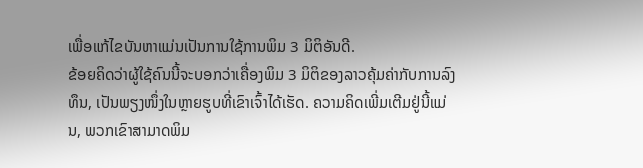ເພື່ອແກ້ໄຂບັນຫາແມ່ນເປັນການໃຊ້ການພິມ 3 ມິຕິອັນດີ.
ຂ້ອຍຄິດວ່າຜູ້ໃຊ້ຄົນນີ້ຈະບອກວ່າເຄື່ອງພິມ 3 ມິຕິຂອງລາວຄຸ້ມຄ່າກັບການລົງທຶນ, ເປັນພຽງໜຶ່ງໃນຫຼາຍຮູບທີ່ເຂົາເຈົ້າໄດ້ເຮັດ. ຄວາມຄິດເພີ່ມເຕີມຢູ່ນີ້ແມ່ນ, ພວກເຂົາສາມາດພິມ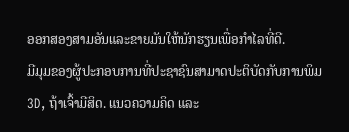ອອກສອງສາມອັນແລະຂາຍມັນໃຫ້ນັກຮຽນເພື່ອກໍາໄລທີ່ດີ.
ມີມຸມຂອງຜູ້ປະກອບການທີ່ປະຊາຊົນສາມາດປະຕິບັດກັບການພິມ 3D, ຖ້າເຈົ້າມີສິດ. ແນວຄວາມຄິດ ແລະ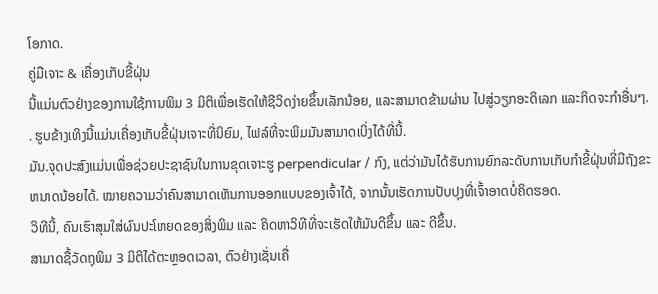ໂອກາດ.
ຄູ່ມືເຈາະ & ເຄື່ອງເກັບຂີ້ຝຸ່ນ
ນີ້ແມ່ນຕົວຢ່າງຂອງການໃຊ້ການພິມ 3 ມິຕິເພື່ອເຮັດໃຫ້ຊີວິດງ່າຍຂຶ້ນເລັກນ້ອຍ, ແລະສາມາດຂ້າມຜ່ານ ໄປສູ່ວຽກອະດິເລກ ແລະກິດຈະກຳອື່ນໆ. . ຮູບຂ້າງເທິງນີ້ແມ່ນເຄື່ອງເກັບຂີ້ຝຸ່ນເຈາະທີ່ນິຍົມ, ໄຟລ໌ທີ່ຈະພິມມັນສາມາດເບິ່ງໄດ້ທີ່ນີ້.
ມັນ.ຈຸດປະສົງແມ່ນເພື່ອຊ່ວຍປະຊາຊົນໃນການຂຸດເຈາະຮູ perpendicular / ກົງ, ແຕ່ວ່າມັນໄດ້ຮັບການຍົກລະດັບການເກັບກໍາຂີ້ຝຸ່ນທີ່ມີຖັງຂະຫນາດນ້ອຍໄດ້. ໝາຍຄວາມວ່າຄົນສາມາດເຫັນການອອກແບບຂອງເຈົ້າໄດ້, ຈາກນັ້ນເຮັດການປັບປຸງທີ່ເຈົ້າອາດບໍ່ຄິດຮອດ.
ວິທີນີ້, ຄົນເຮົາສຸມໃສ່ຜົນປະໂຫຍດຂອງສິ່ງພິມ ແລະ ຄິດຫາວິທີທີ່ຈະເຮັດໃຫ້ມັນດີຂຶ້ນ ແລະ ດີຂຶ້ນ.
ສາມາດຊື້ວັດຖຸພິມ 3 ມິຕິໄດ້ຕະຫຼອດເວລາ, ຕົວຢ່າງເຊັ່ນເຄື່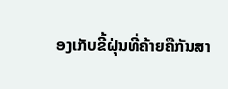ອງເກັບຂີ້ຝຸ່ນທີ່ຄ້າຍຄືກັນສາ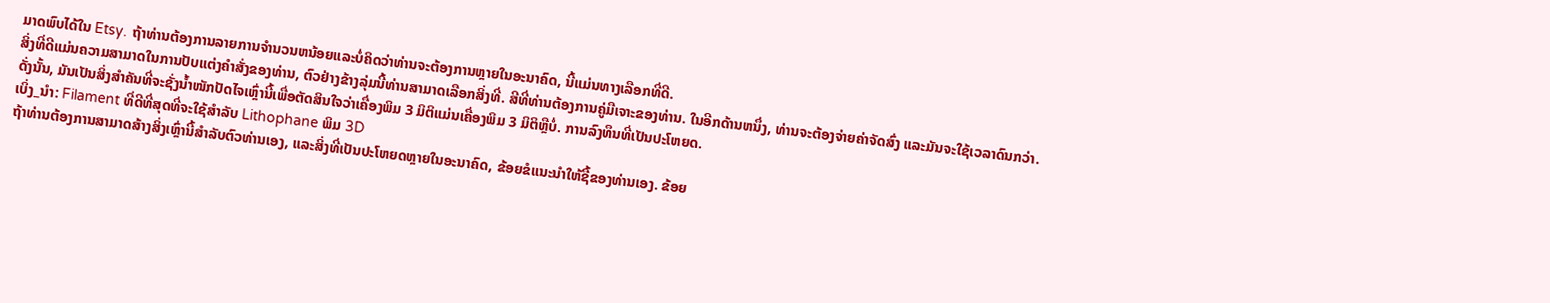ມາດພົບໄດ້ໃນ Etsy. ຖ້າທ່ານຕ້ອງການລາຍການຈໍານວນຫນ້ອຍແລະບໍ່ຄິດວ່າທ່ານຈະຕ້ອງການຫຼາຍໃນອະນາຄົດ, ນີ້ແມ່ນທາງເລືອກທີ່ດີ.
ສິ່ງທີ່ດີແມ່ນຄວາມສາມາດໃນການປັບແຕ່ງຄໍາສັ່ງຂອງທ່ານ, ຕົວຢ່າງຂ້າງລຸ່ມນີ້ທ່ານສາມາດເລືອກສິ່ງທີ່. ສີທີ່ທ່ານຕ້ອງການຄູ່ມືເຈາະຂອງທ່ານ. ໃນອີກດ້ານຫນຶ່ງ, ທ່ານຈະຕ້ອງຈ່າຍຄ່າຈັດສົ່ງ ແລະມັນຈະໃຊ້ເວລາດົນກວ່າ.
ດັ່ງນັ້ນ, ມັນເປັນສິ່ງສໍາຄັນທີ່ຈະຊັ່ງນໍ້າໜັກປັດໄຈເຫຼົ່ານີ້ເພື່ອຕັດສິນໃຈວ່າເຄື່ອງພິມ 3 ມິຕິແມ່ນເຄື່ອງພິມ 3 ມິຕິຫຼືບໍ່. ການລົງທຶນທີ່ເປັນປະໂຫຍດ.
ເບິ່ງ_ນຳ: Filament ທີ່ດີທີ່ສຸດທີ່ຈະໃຊ້ສໍາລັບ Lithophane ພິມ 3D
ຖ້າທ່ານຕ້ອງການສາມາດສ້າງສິ່ງເຫຼົ່ານີ້ສໍາລັບຕົວທ່ານເອງ, ແລະສິ່ງທີ່ເປັນປະໂຫຍດຫຼາຍໃນອະນາຄົດ, ຂ້ອຍຂໍແນະນໍາໃຫ້ຊື້ຂອງທ່ານເອງ. ຂ້ອຍ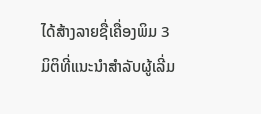ໄດ້ສ້າງລາຍຊື່ເຄື່ອງພິມ 3 ມິຕິທີ່ແນະນຳສຳລັບຜູ້ເລີ່ມ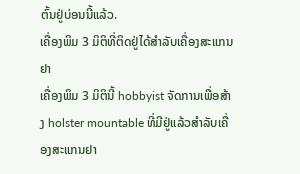ຕົ້ນຢູ່ບ່ອນນີ້ແລ້ວ.
ເຄື່ອງພິມ 3 ມິຕິທີ່ຕິດຢູ່ໄດ້ສຳລັບເຄື່ອງສະແກນຢາ
ເຄື່ອງພິມ 3 ມິຕິນີ້ hobbyist ຈັດການເພື່ອສ້າງ holster mountable ທີ່ມີຢູ່ແລ້ວສໍາລັບເຄື່ອງສະແກນຢາ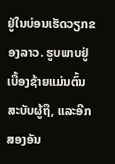ຢູ່ໃນບ່ອນເຮັດວຽກຂອງລາວ. ຮູບພາບຢູ່ເບື້ອງຊ້າຍແມ່ນຕົ້ນສະບັບຜູ້ຖື, ແລະອີກສອງອັນ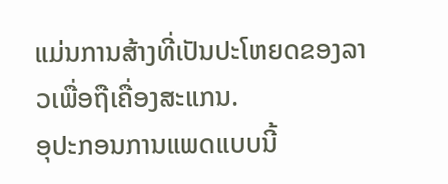ແມ່ນການສ້າງທີ່ເປັນປະໂຫຍດຂອງລາວເພື່ອຖືເຄື່ອງສະແກນ.
ອຸປະກອນການແພດແບບນີ້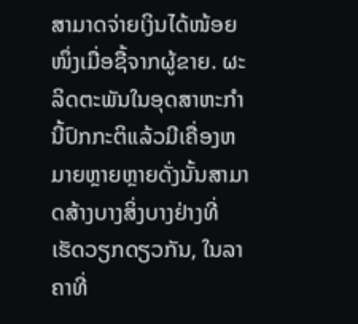ສາມາດຈ່າຍເງິນໄດ້ໜ້ອຍໜຶ່ງເມື່ອຊື້ຈາກຜູ້ຂາຍ. ຜະລິດຕະພັນໃນອຸດສາຫະກໍານີ້ປົກກະຕິແລ້ວມີເຄື່ອງຫມາຍຫຼາຍຫຼາຍດັ່ງນັ້ນສາມາດສ້າງບາງສິ່ງບາງຢ່າງທີ່ເຮັດວຽກດຽວກັນ, ໃນລາຄາທີ່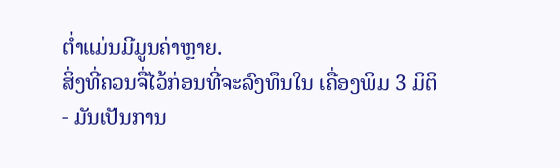ຕໍ່າແມ່ນມີມູນຄ່າຫຼາຍ.
ສິ່ງທີ່ຄວນຈື່ໄວ້ກ່ອນທີ່ຈະລົງທຶນໃນ ເຄື່ອງພິມ 3 ມິຕິ
- ມັນເປັນການ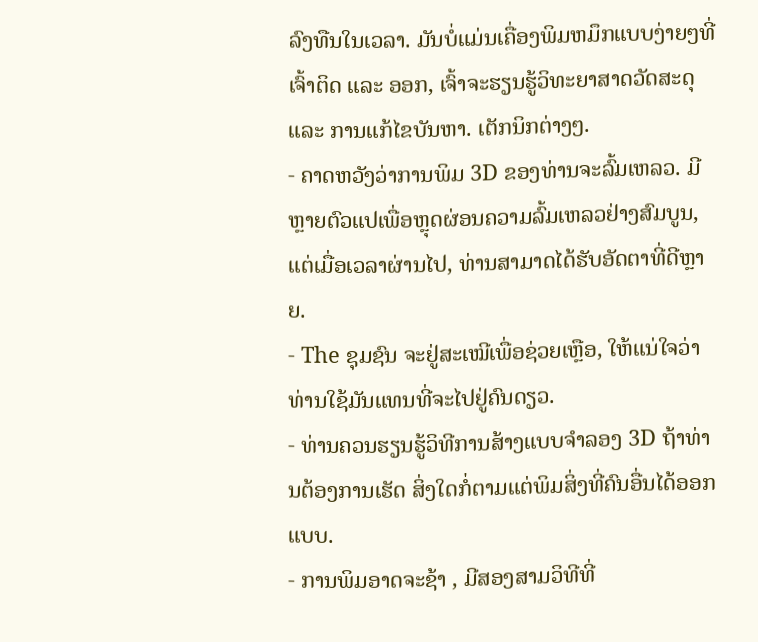ລົງທືນໃນເວລາ. ມັນບໍ່ແມ່ນເຄື່ອງພິມຫມຶກແບບງ່າຍໆທີ່ເຈົ້າຕິດ ແລະ ອອກ, ເຈົ້າຈະຮຽນຮູ້ວິທະຍາສາດວັດສະດຸ ແລະ ການແກ້ໄຂບັນຫາ. ເຕັກນິກຕ່າງໆ.
- ຄາດຫວັງວ່າການພິມ 3D ຂອງທ່ານຈະລົ້ມເຫລວ. ມີຫຼາຍຕົວແປເພື່ອຫຼຸດຜ່ອນຄວາມລົ້ມເຫລວຢ່າງສົມບູນ, ແຕ່ເມື່ອເວລາຜ່ານໄປ, ທ່ານສາມາດໄດ້ຮັບອັດຕາທີ່ດີຫຼາຍ.
- The ຊຸມຊົນ ຈະຢູ່ສະເໝີເພື່ອຊ່ວຍເຫຼືອ, ໃຫ້ແນ່ໃຈວ່າທ່ານໃຊ້ມັນແທນທີ່ຈະໄປຢູ່ຄົນດຽວ.
- ທ່ານຄວນຮຽນຮູ້ວິທີການສ້າງແບບຈໍາລອງ 3D ຖ້າທ່ານຕ້ອງການເຮັດ ສິ່ງໃດກໍ່ຕາມແຕ່ພິມສິ່ງທີ່ຄົນອື່ນໄດ້ອອກແບບ.
- ການພິມອາດຈະຊ້າ , ມີສອງສາມວິທີທີ່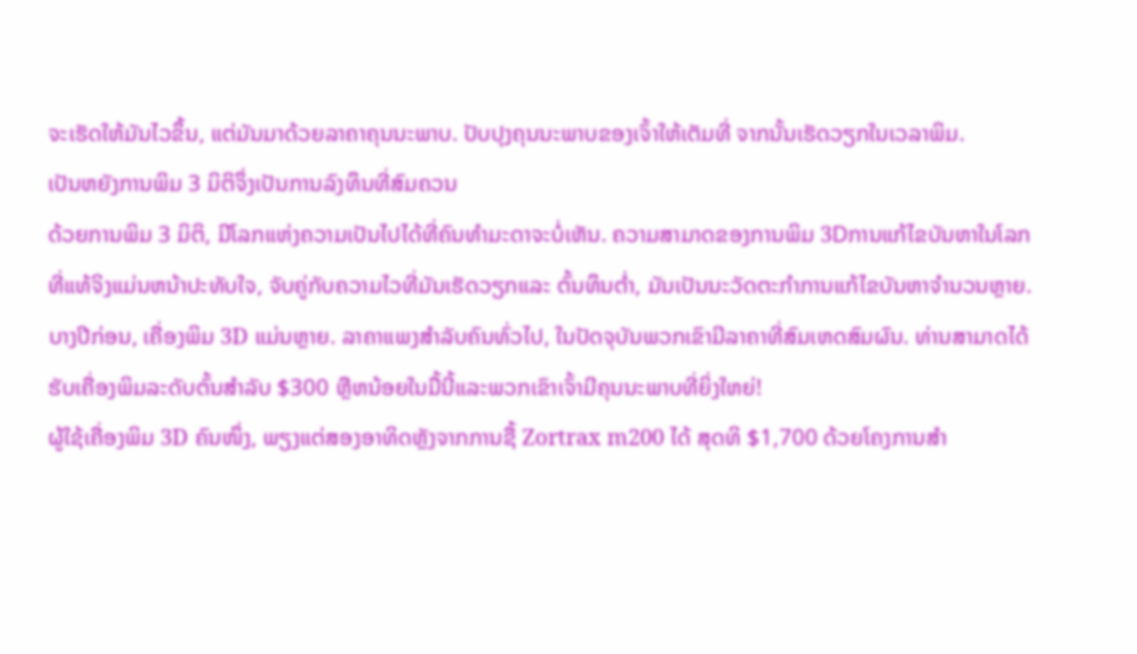ຈະເຮັດໃຫ້ມັນໄວຂຶ້ນ, ແຕ່ມັນມາດ້ວຍລາຄາຄຸນນະພາບ. ປັບປຸງຄຸນນະພາບຂອງເຈົ້າໃຫ້ເຕັມທີ່ ຈາກນັ້ນເຮັດວຽກໃນເວລາພິມ.
ເປັນຫຍັງການພິມ 3 ມິຕິຈຶ່ງເປັນການລົງທຶນທີ່ສົມຄວນ
ດ້ວຍການພິມ 3 ມິຕິ, ມີໂລກແຫ່ງຄວາມເປັນໄປໄດ້ທີ່ຄົນທຳມະດາຈະບໍ່ເຫັນ. ຄວາມສາມາດຂອງການພິມ 3Dການແກ້ໄຂບັນຫາໃນໂລກທີ່ແທ້ຈິງແມ່ນຫນ້າປະທັບໃຈ, ຈັບຄູ່ກັບຄວາມໄວທີ່ມັນເຮັດວຽກແລະ ຕົ້ນທຶນຕ່ຳ, ມັນເປັນນະວັດຕະກໍາການແກ້ໄຂບັນຫາຈໍານວນຫຼາຍ.
ບາງປີກ່ອນ, ເຄື່ອງພິມ 3D ແມ່ນຫຼາຍ. ລາຄາແພງສໍາລັບຄົນທົ່ວໄປ, ໃນປັດຈຸບັນພວກເຂົາມີລາຄາທີ່ສົມເຫດສົມຜົນ. ທ່ານສາມາດໄດ້ຮັບເຄື່ອງພິມລະດັບຕົ້ນສໍາລັບ $300 ຫຼືຫນ້ອຍໃນມື້ນີ້ແລະພວກເຂົາເຈົ້າມີຄຸນນະພາບທີ່ຍິ່ງໃຫຍ່!
ຜູ້ໃຊ້ເຄື່ອງພິມ 3D ຄົນໜຶ່ງ, ພຽງແຕ່ສອງອາທິດຫຼັງຈາກການຊື້ Zortrax m200 ໄດ້ ສຸດທິ $1,700 ດ້ວຍໂຄງການສໍາ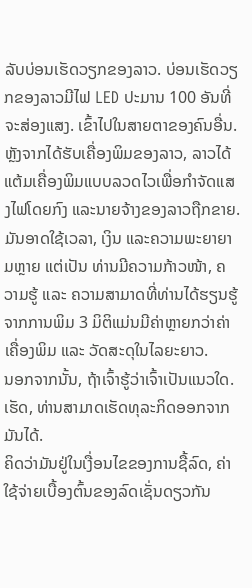ລັບບ່ອນເຮັດວຽກຂອງລາວ. ບ່ອນເຮັດວຽກຂອງລາວມີໄຟ LED ປະມານ 100 ອັນທີ່ຈະສ່ອງແສງ. ເຂົ້າໄປໃນສາຍຕາຂອງຄົນອື່ນ.
ຫຼັງຈາກໄດ້ຮັບເຄື່ອງພິມຂອງລາວ, ລາວໄດ້ແຕ້ມເຄື່ອງພິມແບບລວດໄວເພື່ອກໍາຈັດແສງໄຟໂດຍກົງ ແລະນາຍຈ້າງຂອງລາວຖືກຂາຍ.
ມັນອາດໃຊ້ເວລາ, ເງິນ ແລະຄວາມພະຍາຍາມຫຼາຍ ແຕ່ເປັນ ທ່ານມີຄວາມກ້າວໜ້າ, ຄວາມຮູ້ ແລະ ຄວາມສາມາດທີ່ທ່ານໄດ້ຮຽນຮູ້ຈາກການພິມ 3 ມິຕິແມ່ນມີຄ່າຫຼາຍກວ່າຄ່າເຄື່ອງພິມ ແລະ ວັດສະດຸໃນໄລຍະຍາວ.
ນອກຈາກນັ້ນ, ຖ້າເຈົ້າຮູ້ວ່າເຈົ້າເປັນແນວໃດ. ເຮັດ, ທ່ານສາມາດເຮັດທຸລະກິດອອກຈາກມັນໄດ້.
ຄິດວ່າມັນຢູ່ໃນເງື່ອນໄຂຂອງການຊື້ລົດ, ຄ່າໃຊ້ຈ່າຍເບື້ອງຕົ້ນຂອງລົດເຊັ່ນດຽວກັນ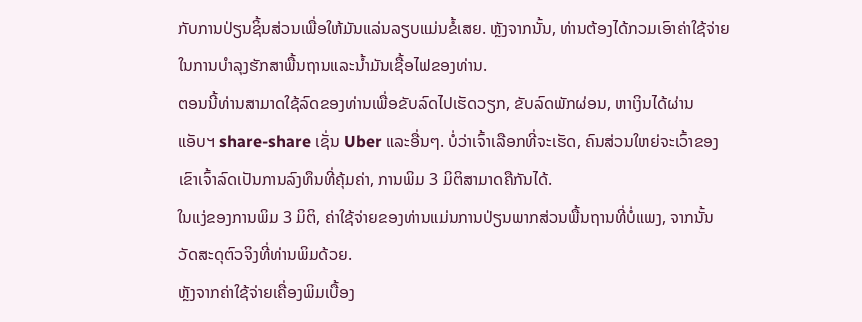ກັບການປ່ຽນຊິ້ນສ່ວນເພື່ອໃຫ້ມັນແລ່ນລຽບແມ່ນຂໍ້ເສຍ. ຫຼັງຈາກນັ້ນ, ທ່ານຕ້ອງໄດ້ກວມເອົາຄ່າໃຊ້ຈ່າຍໃນການບໍາລຸງຮັກສາພື້ນຖານແລະນໍ້າມັນເຊື້ອໄຟຂອງທ່ານ.
ຕອນນີ້ທ່ານສາມາດໃຊ້ລົດຂອງທ່ານເພື່ອຂັບລົດໄປເຮັດວຽກ, ຂັບລົດພັກຜ່ອນ, ຫາເງິນໄດ້ຜ່ານແອັບຯ share-share ເຊັ່ນ Uber ແລະອື່ນໆ. ບໍ່ວ່າເຈົ້າເລືອກທີ່ຈະເຮັດ, ຄົນສ່ວນໃຫຍ່ຈະເວົ້າຂອງເຂົາເຈົ້າລົດເປັນການລົງທຶນທີ່ຄຸ້ມຄ່າ, ການພິມ 3 ມິຕິສາມາດຄືກັນໄດ້.
ໃນແງ່ຂອງການພິມ 3 ມິຕິ, ຄ່າໃຊ້ຈ່າຍຂອງທ່ານແມ່ນການປ່ຽນພາກສ່ວນພື້ນຖານທີ່ບໍ່ແພງ, ຈາກນັ້ນວັດສະດຸຕົວຈິງທີ່ທ່ານພິມດ້ວຍ.
ຫຼັງຈາກຄ່າໃຊ້ຈ່າຍເຄື່ອງພິມເບື້ອງ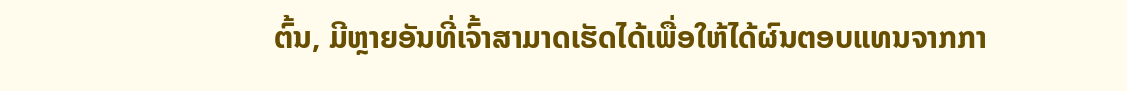ຕົ້ນ, ມີຫຼາຍອັນທີ່ເຈົ້າສາມາດເຮັດໄດ້ເພື່ອໃຫ້ໄດ້ຜົນຕອບແທນຈາກກາ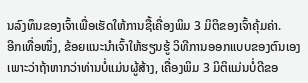ນລົງທຶນຂອງເຈົ້າເພື່ອເຮັດໃຫ້ການຊື້ເຄື່ອງພິມ 3 ມິຕິຂອງເຈົ້າຄຸ້ມຄ່າ.
ອີກເທື່ອໜຶ່ງ, ຂ້ອຍແນະນຳເຈົ້າໃຫ້ຮຽນຮູ້ ວິທີການອອກແບບຂອງຕົນເອງເພາະວ່າຖ້າຫາກວ່າທ່ານບໍ່ແມ່ນຜູ້ສ້າງ, ເຄື່ອງພິມ 3 ມິຕິແມ່ນບໍ່ດີຂອ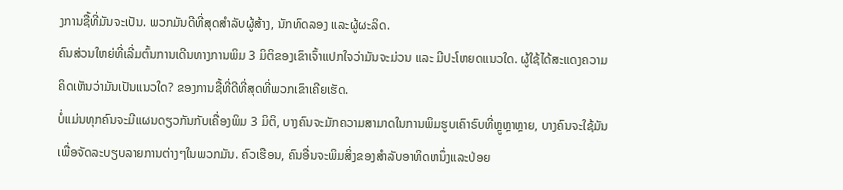ງການຊື້ທີ່ມັນຈະເປັນ. ພວກມັນດີທີ່ສຸດສຳລັບຜູ້ສ້າງ, ນັກທົດລອງ ແລະຜູ້ຜະລິດ.
ຄົນສ່ວນໃຫຍ່ທີ່ເລີ່ມຕົ້ນການເດີນທາງການພິມ 3 ມິຕິຂອງເຂົາເຈົ້າແປກໃຈວ່າມັນຈະມ່ວນ ແລະ ມີປະໂຫຍດແນວໃດ. ຜູ້ໃຊ້ໄດ້ສະແດງຄວາມຄິດເຫັນວ່າມັນເປັນແນວໃດ? ຂອງການຊື້ທີ່ດີທີ່ສຸດທີ່ພວກເຂົາເຄີຍເຮັດ.
ບໍ່ແມ່ນທຸກຄົນຈະມີແຜນດຽວກັນກັບເຄື່ອງພິມ 3 ມິຕິ, ບາງຄົນຈະມັກຄວາມສາມາດໃນການພິມຮູບເຄົາຣົບທີ່ຫຼູຫຼາຫຼາຍ, ບາງຄົນຈະໃຊ້ມັນເພື່ອຈັດລະບຽບລາຍການຕ່າງໆໃນພວກມັນ. ຄົວເຮືອນ, ຄົນອື່ນຈະພິມສິ່ງຂອງສໍາລັບອາທິດຫນຶ່ງແລະປ່ອຍ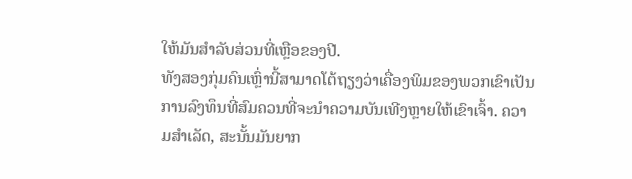ໃຫ້ມັນສໍາລັບສ່ວນທີ່ເຫຼືອຂອງປີ.
ທັງສອງກຸ່ມຄົນເຫຼົ່ານີ້ສາມາດໂຕ້ຖຽງວ່າເຄື່ອງພິມຂອງພວກເຂົາເປັນການລົງທຶນທີ່ສົມຄວນທີ່ຈະນໍາຄວາມບັນເທີງຫຼາຍໃຫ້ເຂົາເຈົ້າ. ຄວາມສຳເລັດ, ສະນັ້ນມັນຍາກ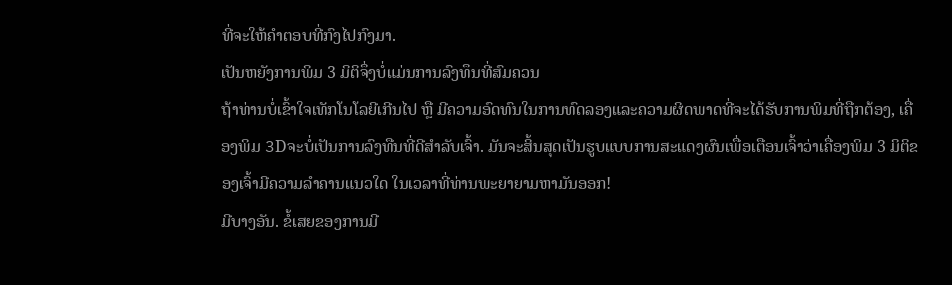ທີ່ຈະໃຫ້ຄຳຕອບທີ່ກົງໄປກົງມາ.
ເປັນຫຍັງການພິມ 3 ມິຕິຈຶ່ງບໍ່ແມ່ນການລົງທຶນທີ່ສົມຄວນ
ຖ້າທ່ານບໍ່ເຂົ້າໃຈເທັກໂນໂລຍີເກີນໄປ ຫຼື ມີຄວາມອົດທົນໃນການທົດລອງແລະຄວາມຜິດພາດທີ່ຈະໄດ້ຮັບການພິມທີ່ຖືກຕ້ອງ, ເຄື່ອງພິມ 3Dຈະບໍ່ເປັນການລົງທືນທີ່ດີສຳລັບເຈົ້າ. ມັນຈະສິ້ນສຸດເປັນຮູບແບບການສະແດງຜົນເພື່ອເຕືອນເຈົ້າວ່າເຄື່ອງພິມ 3 ມິຕິຂອງເຈົ້າມີຄວາມລຳຄານແນວໃດ ໃນເວລາທີ່ທ່ານພະຍາຍາມຫາມັນອອກ!
ມີບາງອັນ. ຂໍ້ເສຍຂອງການມີ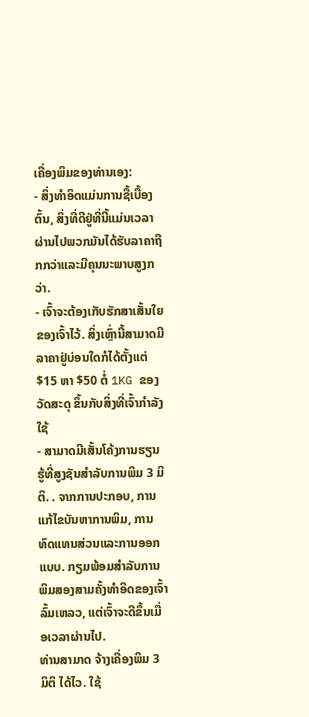ເຄື່ອງພິມຂອງທ່ານເອງ:
- ສິ່ງທໍາອິດແມ່ນການຊື້ເບື້ອງຕົ້ນ, ສິ່ງທີ່ດີຢູ່ທີ່ນີ້ແມ່ນເວລາຜ່ານໄປພວກມັນໄດ້ຮັບລາຄາຖືກກວ່າແລະມີຄຸນນະພາບສູງກວ່າ.
- ເຈົ້າຈະຕ້ອງເກັບຮັກສາເສັ້ນໃຍຂອງເຈົ້າໄວ້. ສິ່ງເຫຼົ່ານີ້ສາມາດມີລາຄາຢູ່ບ່ອນໃດກໍໄດ້ຕັ້ງແຕ່ $15 ຫາ $50 ຕໍ່ 1KG ຂອງວັດສະດຸ ຂຶ້ນກັບສິ່ງທີ່ເຈົ້າກຳລັງໃຊ້
- ສາມາດມີເສັ້ນໂຄ້ງການຮຽນຮູ້ທີ່ສູງຊັນສຳລັບການພິມ 3 ມິຕິ. . ຈາກການປະກອບ, ການແກ້ໄຂບັນຫາການພິມ, ການທົດແທນສ່ວນແລະການອອກແບບ. ກຽມພ້ອມສໍາລັບການພິມສອງສາມຄັ້ງທໍາອິດຂອງເຈົ້າລົ້ມເຫລວ, ແຕ່ເຈົ້າຈະດີຂຶ້ນເມື່ອເວລາຜ່ານໄປ.
ທ່ານສາມາດ ຈ້າງເຄື່ອງພິມ 3 ມິຕິ ໄດ້ໄວ. ໃຊ້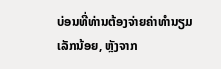ບ່ອນທີ່ທ່ານຕ້ອງຈ່າຍຄ່າທໍານຽມເລັກນ້ອຍ, ຫຼັງຈາກ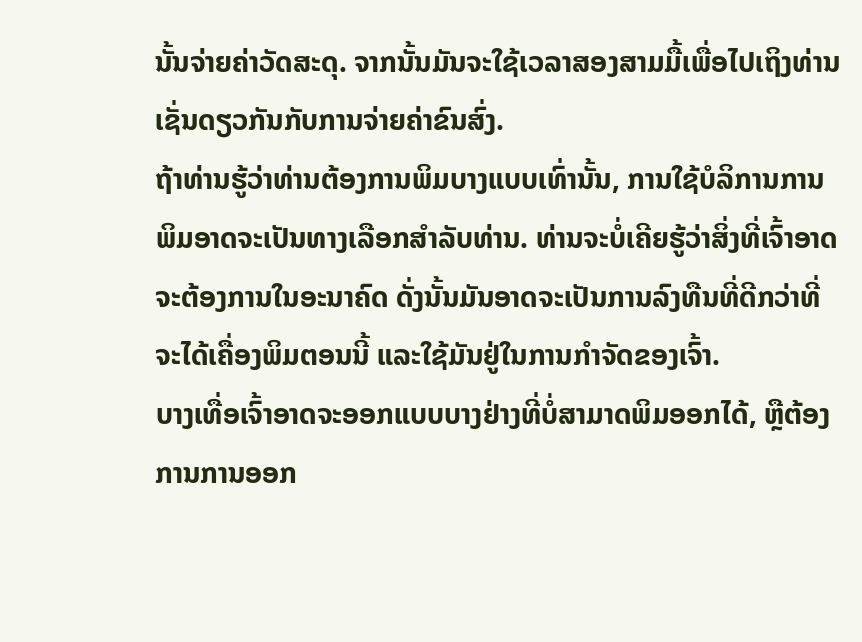ນັ້ນຈ່າຍຄ່າວັດສະດຸ. ຈາກນັ້ນມັນຈະໃຊ້ເວລາສອງສາມມື້ເພື່ອໄປເຖິງທ່ານເຊັ່ນດຽວກັນກັບການຈ່າຍຄ່າຂົນສົ່ງ.
ຖ້າທ່ານຮູ້ວ່າທ່ານຕ້ອງການພິມບາງແບບເທົ່ານັ້ນ, ການໃຊ້ບໍລິການການພິມອາດຈະເປັນທາງເລືອກສໍາລັບທ່ານ. ທ່ານຈະບໍ່ເຄີຍຮູ້ວ່າສິ່ງທີ່ເຈົ້າອາດຈະຕ້ອງການໃນອະນາຄົດ ດັ່ງນັ້ນມັນອາດຈະເປັນການລົງທືນທີ່ດີກວ່າທີ່ຈະໄດ້ເຄື່ອງພິມຕອນນີ້ ແລະໃຊ້ມັນຢູ່ໃນການກໍາຈັດຂອງເຈົ້າ.
ບາງເທື່ອເຈົ້າອາດຈະອອກແບບບາງຢ່າງທີ່ບໍ່ສາມາດພິມອອກໄດ້, ຫຼືຕ້ອງການການອອກ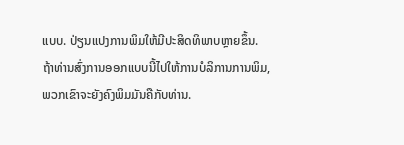ແບບ. ປ່ຽນແປງການພິມໃຫ້ມີປະສິດທິພາບຫຼາຍຂຶ້ນ.
ຖ້າທ່ານສົ່ງການອອກແບບນີ້ໄປໃຫ້ການບໍລິການການພິມ, ພວກເຂົາຈະຍັງຄົງພິມມັນຄືກັບທ່ານ.